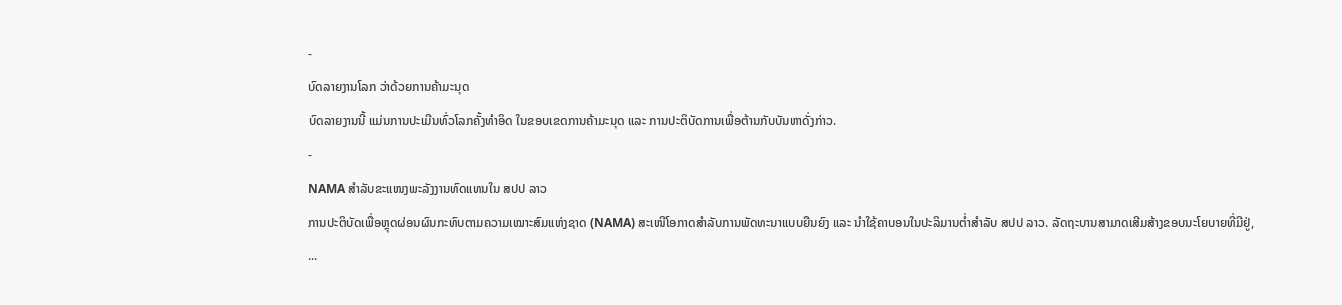-
ບົດລາຍງານໂລກ ວ່າດ້ວຍການຄ້າມະນຸດ
ບົດລາຍງານນີ້ ແມ່ນການປະເມີນທົ່ວໂລກຄັ້ງທຳອິດ ໃນຂອບເຂດການຄ້າມະນຸດ ແລະ ການປະຕິບັດການເພື່ອຕ້ານກັບບັນຫາດັ່ງກ່າວ.
-
NAMA ສຳລັບຂະແໜງພະລັງງານທົດແທນໃນ ສປປ ລາວ
ການປະຕິບັດເພື່ອຫຼຸດຜ່ອນຜົນກະທົບຕາມຄວາມເໝາະສົມແຫ່ງຊາດ (NAMA) ສະເໜີໂອກາດສຳລັບການພັດທະນາແບບຍືນຍົງ ແລະ ນຳໃຊ້ຄາບອນໃນປະລິມານຕ່ຳສຳລັບ ສປປ ລາວ. ລັດຖະບານສາມາດເສີມສ້າງຂອບນະໂຍບາຍທີ່ມີຢູ່, ...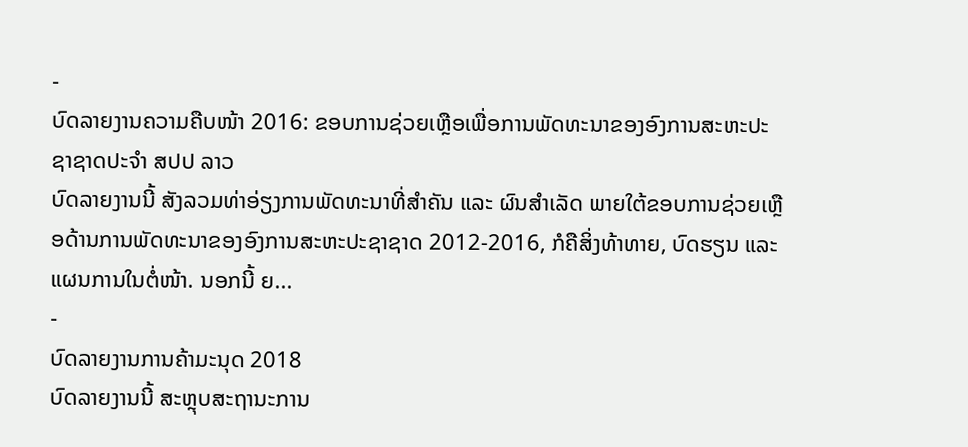-
ບົດລາຍງານຄວາມຄືບໜ້າ 2016: ຂອບການຊ່ວຍເຫຼືອເພື່ອການພັດທະນາຂອງອົງການສະຫະປະຊາຊາດປະຈຳ ສປປ ລາວ
ບົດລາຍງານນີ້ ສັງລວມທ່າອ່ຽງການພັດທະນາທີ່ສຳຄັນ ແລະ ຜົນສຳເລັດ ພາຍໃຕ້ຂອບການຊ່ວຍເຫຼືອດ້ານການພັດທະນາຂອງອົງການສະຫະປະຊາຊາດ 2012-2016, ກໍຄືສິ່ງທ້າທາຍ, ບົດຮຽນ ແລະ ແຜນການໃນຕໍ່ໜ້າ. ນອກນີ້ ຍ...
-
ບົດລາຍງານການຄ້າມະນຸດ 2018
ບົດລາຍງານນີ້ ສະຫຼຸບສະຖານະການ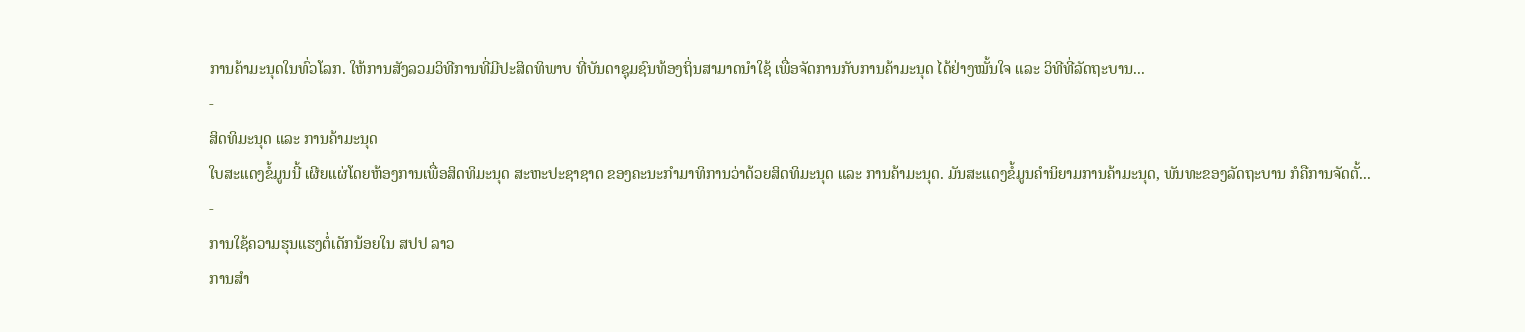ການຄ້າມະນຸດໃນທົ່ວໂລກ. ໃຫ້ການສັງລວມວິທີການທີ່ມີປະສິດທິພາບ ທີ່ບັນດາຊຸມຊົນທ້ອງຖິ່ນສາມາດນຳໃຊ້ ເພື່ອຈັດການກັບການຄ້າມະນຸດ ໄດ້ຢ່າງໝັ້ນໃຈ ແລະ ວິທີທີ່ລັດຖະບານ...
-
ສິດທິມະນຸດ ແລະ ການຄ້າມະນຸດ
ໃບສະແດງຂໍ້ມູນນີ້ ເຜີຍແຜ່ໂດຍຫ້ອງການເພື່ອສິດທິມະນຸດ ສະຫະປະຊາຊາດ ຂອງຄະນະກຳມາທິການວ່າດ້ວຍສິດທິມະນຸດ ແລະ ການຄ້າມະນຸດ. ມັນສະແດງຂໍ້ມູນຄຳນິຍາມການຄ້າມະນຸດ, ພັນທະຂອງລັດຖະບານ ກໍຄືການຈັດຕັ້...
-
ການໃຊ້ຄວາມຮຸນແຮງຕໍ່ເດັກນ້ອຍໃນ ສປປ ລາວ
ການສຳ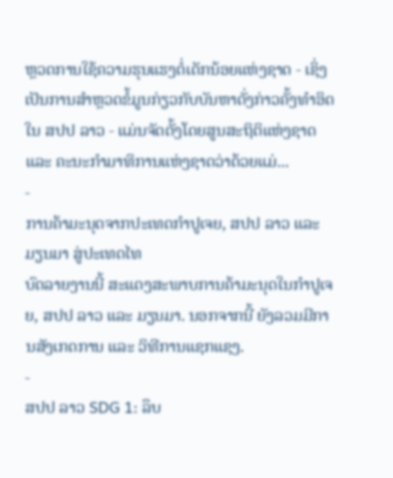ຫຼວດການໃຊ້ຄວາມຮຸນແຮງຕໍ່ເດັກນ້ອຍແຫ່ງຊາດ - ເຊິ່ງເປັນການສຳຫຼວດຂໍ້ມູນກ່ຽວກັບບັນຫາດັ່ງກ່າວຄັ້ງທຳອິດໃນ ສປປ ລາວ - ແມ່ນຈັດຕັ້ງໂດຍສູນສະຖິຕິແຫ່ງຊາດ ແລະ ຄະນະກຳມາທິການແຫ່ງຊາດວ່າດ້ວຍແມ່...
-
ການຄ້າມະນຸດຈາກປະເທດກຳປູເຈຍ, ສປປ ລາວ ແລະ ມຽນມາ ສູ່ປະເທດໄທ
ບົດລາຍງານນີ້ ສະແດງສະພາບການຄ້າມະນຸດໃນກຳປູເຈຍ, ສປປ ລາວ ແລະ ມຽນມາ. ນອກຈາກນີ້ ຍັງລວມມີການສັງເກດການ ແລະ ວິທີການແຊກແຊງ.
-
ສປປ ລາວ SDG 1: ລຶບ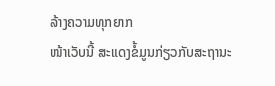ລ້າງຄວາມທຸກຍາກ
ໜ້າເວັບນີ້ ສະແດງຂໍ້ມູນກ່ຽວກັບສະຖານະ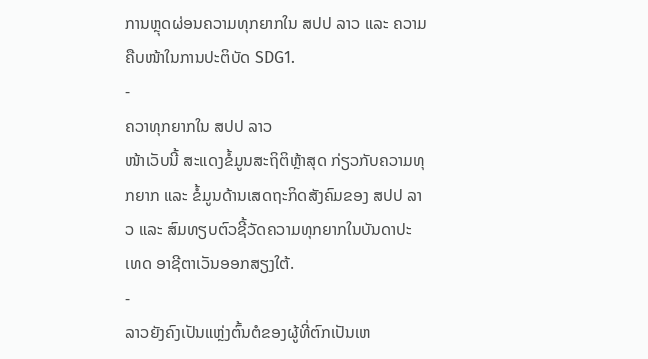ການຫຼຸດຜ່ອນຄວາມທຸກຍາກໃນ ສປປ ລາວ ແລະ ຄວາມຄືບໜ້າໃນການປະຕິບັດ SDG1.
-
ຄວາທຸກຍາກໃນ ສປປ ລາວ
ໜ້າເວັບນີ້ ສະແດງຂໍ້ມູນສະຖິຕິຫຼ້າສຸດ ກ່ຽວກັບຄວາມທຸກຍາກ ແລະ ຂໍ້ມູນດ້ານເສດຖະກິດສັງຄົມຂອງ ສປປ ລາວ ແລະ ສົມທຽບຕົວຊີ້ວັດຄວາມທຸກຍາກໃນບັນດາປະເທດ ອາຊີຕາເວັນອອກສຽງໃຕ້.
-
ລາວຍັງຄົງເປັນແຫຼ່ງຕົ້ນຕໍຂອງຜູ້ທີ່ຕົກເປັນເຫ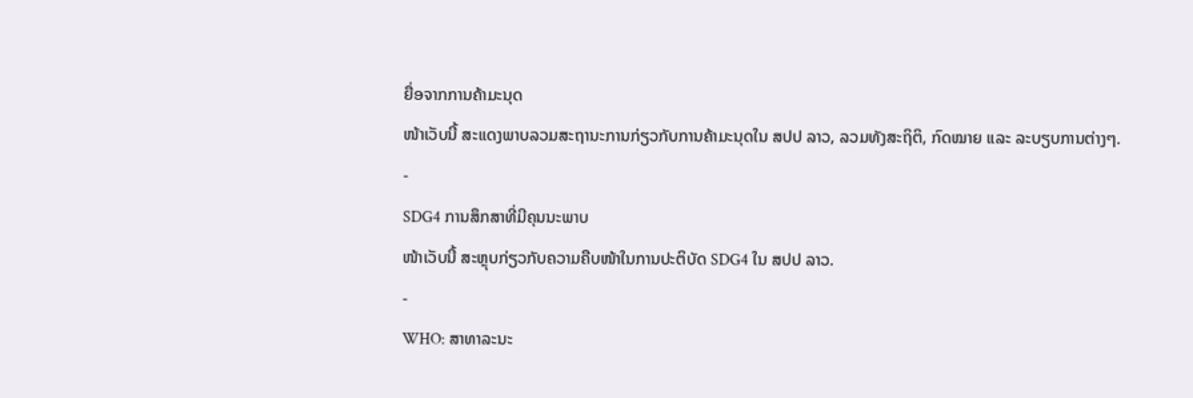ຍື່ອຈາກການຄ້າມະນຸດ
ໜ້າເວັບນີ້ ສະແດງພາບລວມສະຖານະການກ່ຽວກັບການຄ້າມະນຸດໃນ ສປປ ລາວ, ລວມທັງສະຖິຕິ, ກົດໝາຍ ແລະ ລະບຽບການຕ່າງໆ.
-
SDG4 ການສຶກສາທີ່ມີຄຸນນະພາບ
ໜ້າເວັບນີ້ ສະຫຼຸບກ່ຽວກັບຄວາມຄືບໜ້າໃນການປະຕິບັດ SDG4 ໃນ ສປປ ລາວ.
-
WHO: ສາທາລະນະ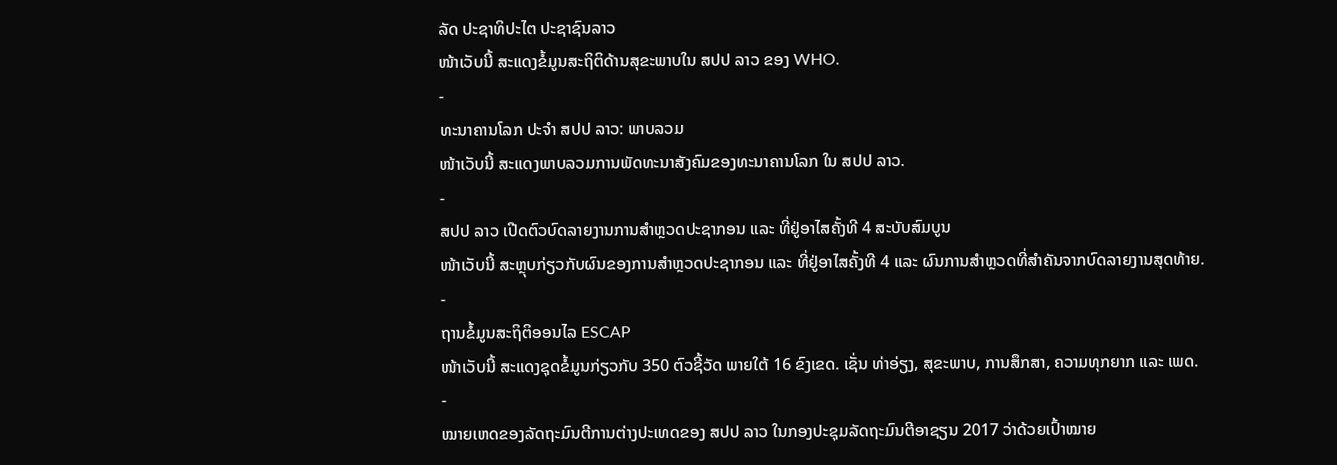ລັດ ປະຊາທິປະໄຕ ປະຊາຊົນລາວ
ໜ້າເວັບນີ້ ສະແດງຂໍ້ມູນສະຖິຕິດ້ານສຸຂະພາບໃນ ສປປ ລາວ ຂອງ WHO.
-
ທະນາຄານໂລກ ປະຈຳ ສປປ ລາວ: ພາບລວມ
ໜ້າເວັບນີ້ ສະແດງພາບລວມການພັດທະນາສັງຄົມຂອງທະນາຄານໂລກ ໃນ ສປປ ລາວ.
-
ສປປ ລາວ ເປີດຕົວບົດລາຍງານການສຳຫຼວດປະຊາກອນ ແລະ ທີ່ຢູ່ອາໄສຄັ້ງທີ 4 ສະບັບສົມບູນ
ໜ້າເວັບນີ້ ສະຫຼຸບກ່ຽວກັບຜົນຂອງການສຳຫຼວດປະຊາກອນ ແລະ ທີ່ຢູ່ອາໄສຄັ້ງທີ 4 ແລະ ຜົນການສຳຫຼວດທີ່ສຳຄັນຈາກບົດລາຍງານສຸດທ້າຍ.
-
ຖານຂໍ້ມູນສະຖິຕິອອນໄລ ESCAP
ໜ້າເວັບນີ້ ສະແດງຊຸດຂໍ້ມູນກ່ຽວກັບ 350 ຕົວຊີ້ວັດ ພາຍໃຕ້ 16 ຂົງເຂດ. ເຊັ່ນ ທ່າອ່ຽງ, ສຸຂະພາບ, ການສຶກສາ, ຄວາມທຸກຍາກ ແລະ ເພດ.
-
ໝາຍເຫດຂອງລັດຖະມົນຕີການຕ່າງປະເທດຂອງ ສປປ ລາວ ໃນກອງປະຊຸມລັດຖະມົນຕີອາຊຽນ 2017 ວ່າດ້ວຍເປົ້າໝາຍ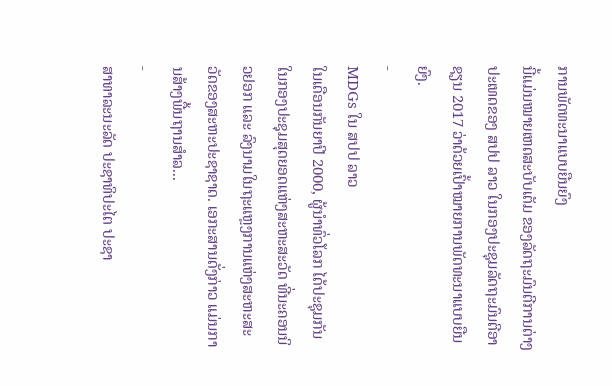ການພັດທະນາແບບຍືນຍົງ
ນີ້ແມ່ນໝາຍເຫດສະບັບເຕັມ ຂອງລັດຖະມົນຕີການຕ່າງປະເທດຂອງ ສປປ ລາວ ໃນກອງປະຊຸມລັດຖະມົນຕີອາຊຽນ 2017 ວ່າດ້ວຍເປົ້າໝາຍການພັດທະນາແບບຍືນຍົງ.
-
MDGs ໃນ ສປປ ລາວ
ໃນເດືອນກັນຍາປີ 2000, ຜູ້ນຳທົ່ວໂລກ ໄດ້ປະຊຸມກັນໃນກອງປະຊຸມສຸດຍອດແຫ່ງສະຫະສະວັດ ທີ່ນະຄອນນິວຢອກ ແລະ ລົງນາມໃນຖະແຫຼງການແຫ່ງສະຫະສະວັດຂອງສະຫະປະຊາຊາດ. ເອກະສານດັ່ງກ່າວ ແມ່ນການສ້າງພື້ນຖານສຳລ...
-
ສາທາລະນະລັດ ປະຊາທິປະໄຕ ປະຊາ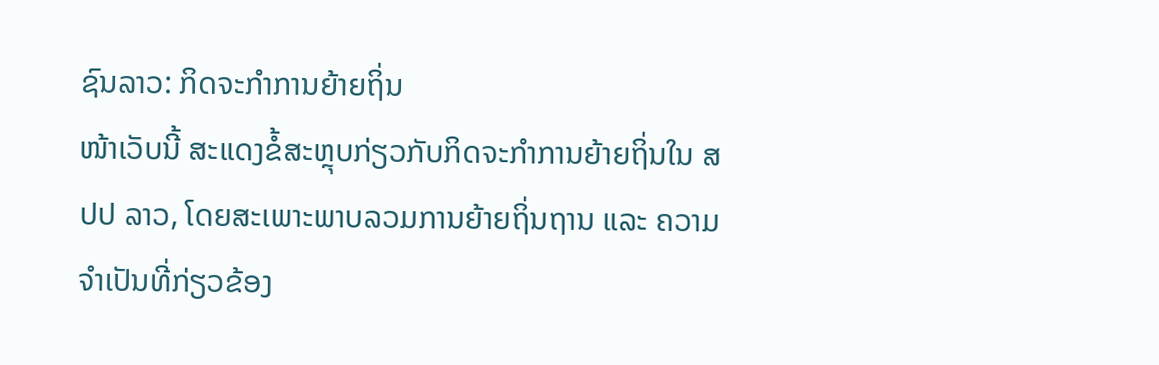ຊົນລາວ: ກິດຈະກຳການຍ້າຍຖິ່ນ
ໜ້າເວັບນີ້ ສະແດງຂໍ້ສະຫຼຸບກ່ຽວກັບກິດຈະກຳການຍ້າຍຖິ່ນໃນ ສປປ ລາວ, ໂດຍສະເພາະພາບລວມການຍ້າຍຖິ່ນຖານ ແລະ ຄວາມຈຳເປັນທີ່ກ່ຽວຂ້ອງ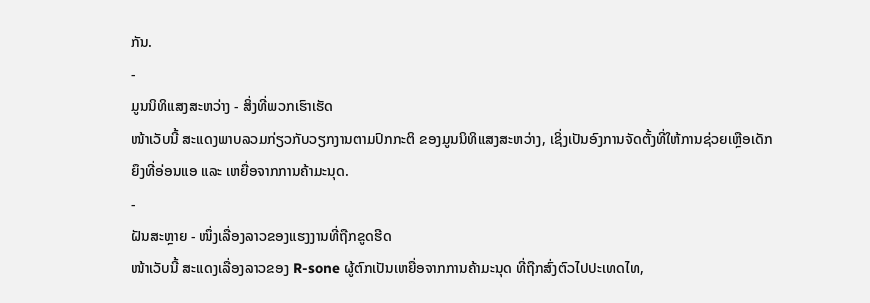ກັນ.
-
ມູນນິທິແສງສະຫວ່າງ - ສິ່ງທີ່ພວກເຮົາເຮັດ
ໜ້າເວັບນີ້ ສະແດງພາບລວມກ່ຽວກັບວຽກງານຕາມປົກກະຕິ ຂອງມູນນິທິແສງສະຫວ່າງ, ເຊິ່ງເປັນອົງການຈັດຕັ້ງທີ່ໃຫ້ການຊ່ວຍເຫຼືອເດັກຍຶງທີ່ອ່ອນແອ ແລະ ເຫຍື່ອຈາກການຄ້າມະນຸດ.
-
ຝັນສະຫຼາຍ - ໜຶ່ງເລື່ອງລາວຂອງແຮງງານທີ່ຖືກຂູດຮີດ
ໜ້າເວັບນີ້ ສະແດງເລື່ອງລາວຂອງ R-sone ຜູ້ຕົກເປັນເຫຍື່ອຈາກການຄ້າມະນຸດ ທີ່ຖືກສົ່ງຕົວໄປປະເທດໄທ,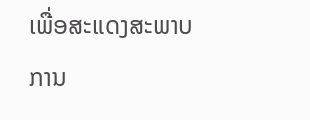ເພື່ອສະແດງສະພາບການ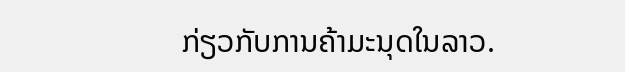ກ່ຽວກັບການຄ້າມະນຸດໃນລາວ.